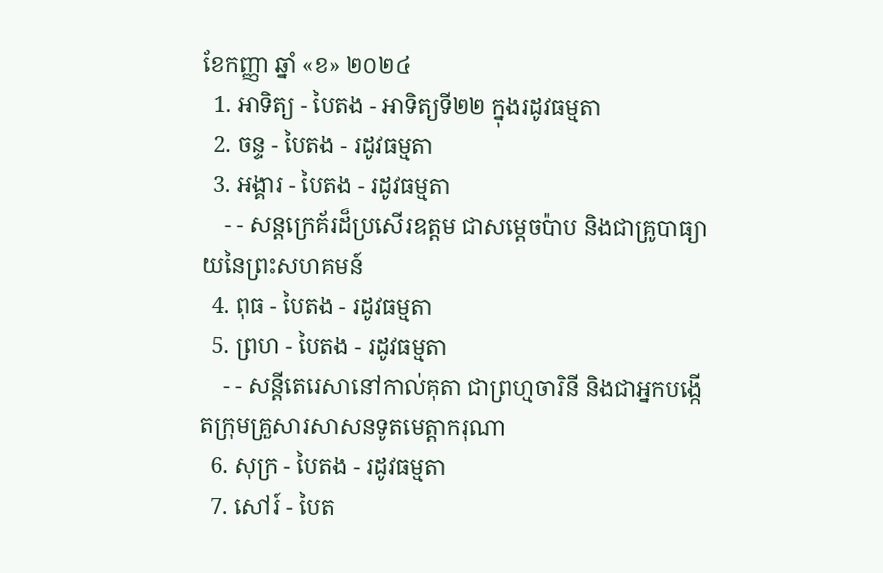ខែកញ្ញា ឆ្នាំ «ខ» ២០២៤
  1. អាទិត្យ - បៃតង - អាទិត្យទី២២ ក្នុងរដូវធម្មតា
  2. ចន្ទ - បៃតង - រដូវធម្មតា
  3. អង្គារ - បៃតង - រដូវធម្មតា
    - - សន្តក្រេគ័រដ៏ប្រសើរឧត្តម ជាសម្ដេចប៉ាប និងជាគ្រូបាធ្យាយនៃព្រះសហគមន៍
  4. ពុធ - បៃតង - រដូវធម្មតា
  5. ព្រហ - បៃតង - រដូវធម្មតា
    - - សន្តីតេរេសានៅកាល់គុតា ជាព្រហ្មចារិនី និងជាអ្នកបង្កើតក្រុមគ្រួសារសាសនទូតមេត្ដាករុណា
  6. សុក្រ - បៃតង - រដូវធម្មតា
  7. សៅរ៍ - បៃត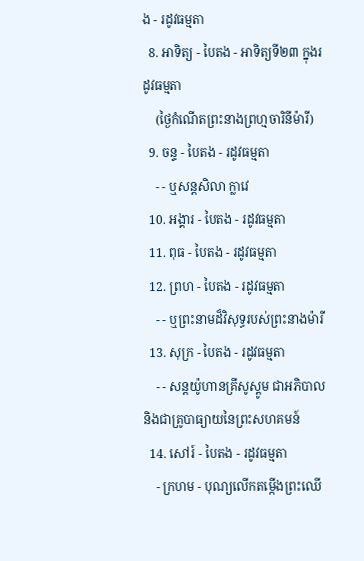ង - រដូវធម្មតា
  8. អាទិត្យ - បៃតង - អាទិត្យទី២៣ ក្នុងរដូវធម្មតា
    (ថ្ងៃកំណើតព្រះនាងព្រហ្មចារិនីម៉ារី)
  9. ចន្ទ - បៃតង - រដូវធម្មតា
    - - ឬសន្តសិលា ក្លាវេ
  10. អង្គារ - បៃតង - រដូវធម្មតា
  11. ពុធ - បៃតង - រដូវធម្មតា
  12. ព្រហ - បៃតង - រដូវធម្មតា
    - - ឬព្រះនាមដ៏វិសុទ្ធរបស់ព្រះនាងម៉ារី
  13. សុក្រ - បៃតង - រដូវធម្មតា
    - - សន្តយ៉ូហានគ្រីសូស្តូម ជាអភិបាល និងជាគ្រូបាធ្យាយនៃព្រះសហគមន៍
  14. សៅរ៍ - បៃតង - រដូវធម្មតា
    - ក្រហម - បុណ្យលើកតម្កើងព្រះឈើ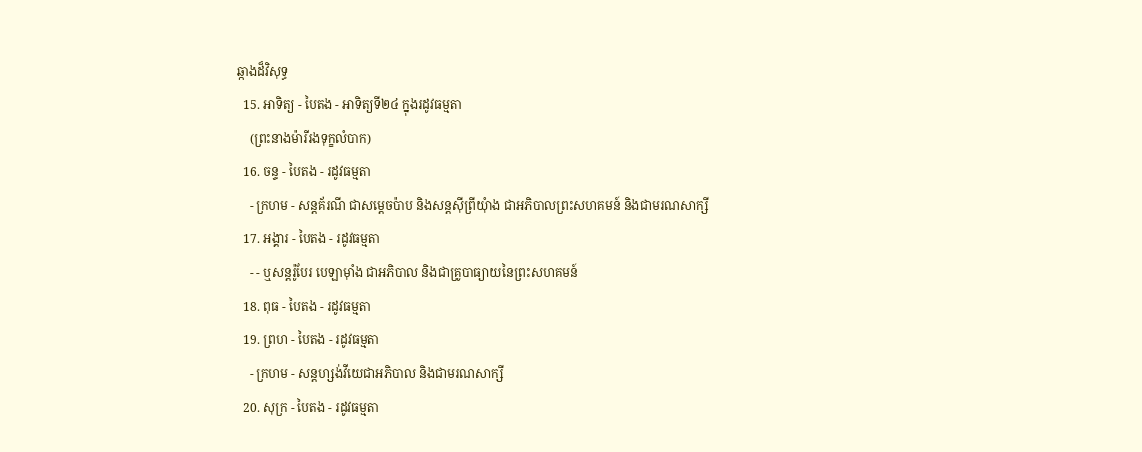ឆ្កាងដ៏វិសុទ្ធ
  15. អាទិត្យ - បៃតង - អាទិត្យទី២៤ ក្នុងរដូវធម្មតា
    (ព្រះនាងម៉ារីរងទុក្ខលំបាក)
  16. ចន្ទ - បៃតង - រដូវធម្មតា
    - ក្រហម - សន្តគ័រណី ជាសម្ដេចប៉ាប និងសន្តស៊ីព្រីយុំាង ជាអភិបាលព្រះសហគមន៍ និងជាមរណសាក្សី
  17. អង្គារ - បៃតង - រដូវធម្មតា
    - - ឬសន្តរ៉ូបែរ បេឡាម៉ាំង ជាអភិបាល និងជាគ្រូបាធ្យាយនៃព្រះសហគមន៍
  18. ពុធ - បៃតង - រដូវធម្មតា
  19. ព្រហ - បៃតង - រដូវធម្មតា
    - ក្រហម - សន្តហ្សង់វីយេជាអភិបាល និងជាមរណសាក្សី
  20. សុក្រ - បៃតង - រដូវធម្មតា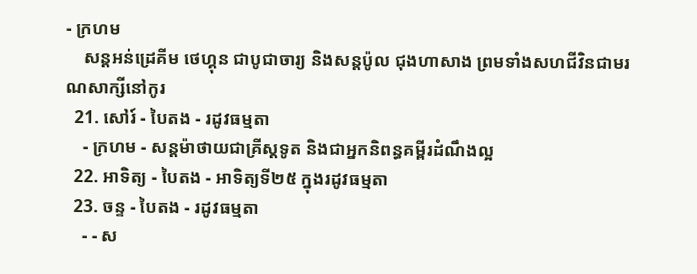- ក្រហម
    សន្តអន់ដ្រេគីម ថេហ្គុន ជាបូជាចារ្យ និងសន្តប៉ូល ជុងហាសាង ព្រមទាំងសហជីវិនជាមរណសាក្សីនៅកូរ
  21. សៅរ៍ - បៃតង - រដូវធម្មតា
    - ក្រហម - សន្តម៉ាថាយជាគ្រីស្តទូត និងជាអ្នកនិពន្ធគម្ពីរដំណឹងល្អ
  22. អាទិត្យ - បៃតង - អាទិត្យទី២៥ ក្នុងរដូវធម្មតា
  23. ចន្ទ - បៃតង - រដូវធម្មតា
    - - ស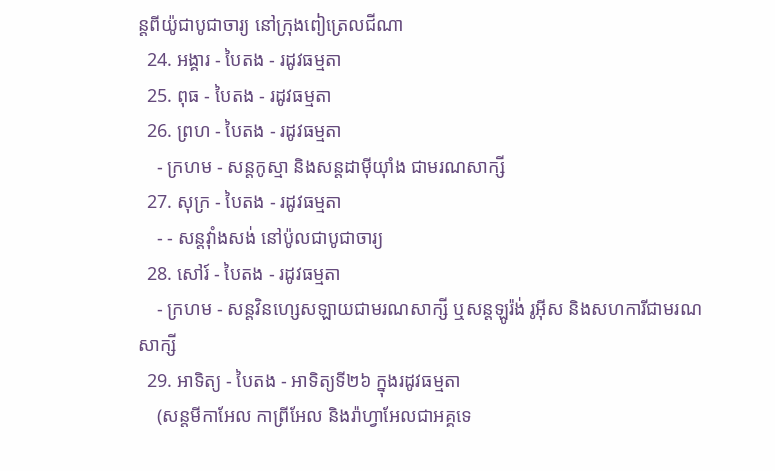ន្តពីយ៉ូជាបូជាចារ្យ នៅក្រុងពៀត្រេលជីណា
  24. អង្គារ - បៃតង - រដូវធម្មតា
  25. ពុធ - បៃតង - រដូវធម្មតា
  26. ព្រហ - បៃតង - រដូវធម្មតា
    - ក្រហម - សន្តកូស្មា និងសន្តដាម៉ីយុាំង ជាមរណសាក្សី
  27. សុក្រ - បៃតង - រដូវធម្មតា
    - - សន្តវុាំងសង់ នៅប៉ូលជាបូជាចារ្យ
  28. សៅរ៍ - បៃតង - រដូវធម្មតា
    - ក្រហម - សន្តវិនហ្សេសឡាយជាមរណសាក្សី ឬសន្តឡូរ៉ង់ រូអ៊ីស និងសហការីជាមរណសាក្សី
  29. អាទិត្យ - បៃតង - អាទិត្យទី២៦ ក្នុងរដូវធម្មតា
    (សន្តមីកាអែល កាព្រីអែល និងរ៉ាហ្វាអែលជាអគ្គទេ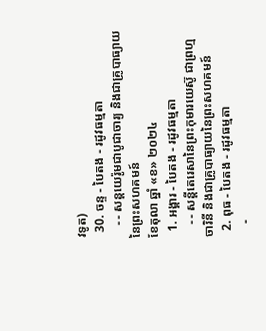វទូត)
  30. ចន្ទ - បៃតង - រដូវធម្មតា
    - - សន្ដយេរ៉ូមជាបូជាចារ្យ និងជាគ្រូបាធ្យាយនៃព្រះសហគមន៍
ខែតុលា ឆ្នាំ «ខ» ២០២៤
  1. អង្គារ - បៃតង - រដូវធម្មតា
    - - សន្តីតេរេសានៃព្រះកុមារយេស៊ូ ជាព្រហ្មចារិនី និងជាគ្រូបាធ្យាយនៃព្រះសហគមន៍
  2. ពុធ - បៃតង - រដូវធម្មតា
    -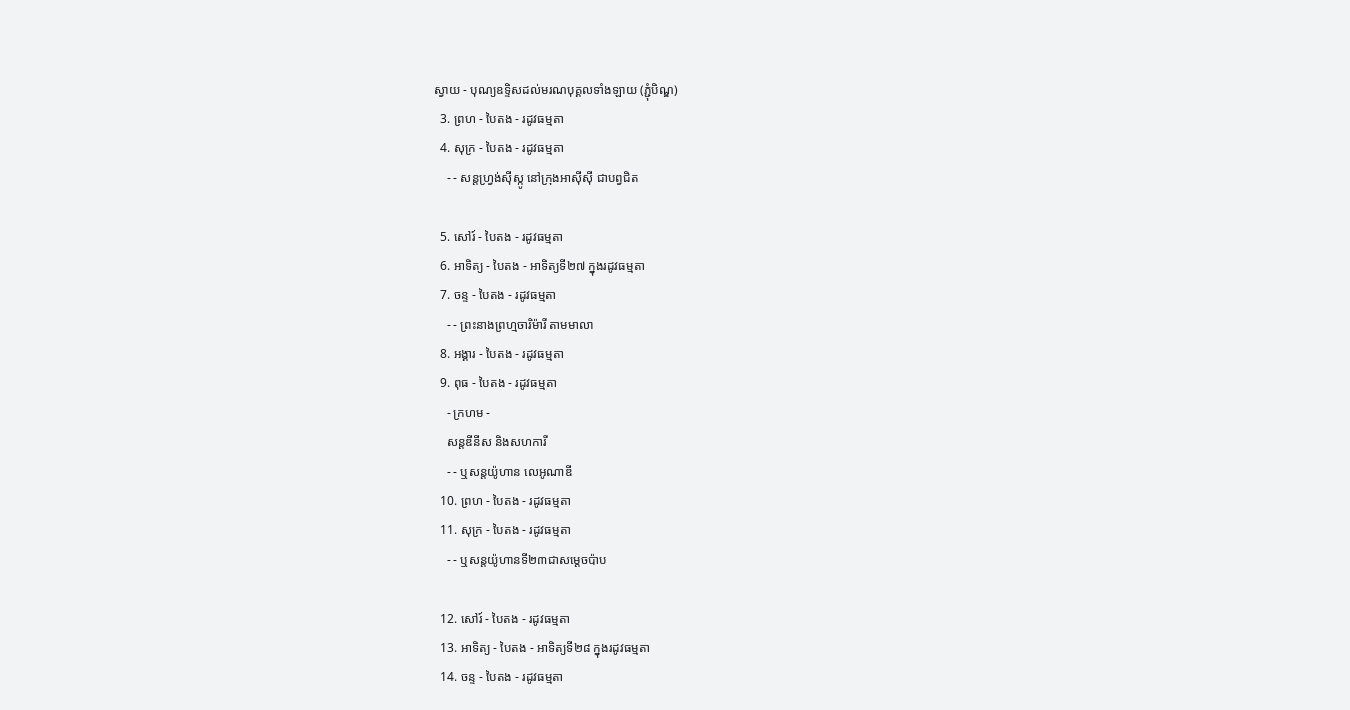ស្វាយ - បុណ្យឧទ្ទិសដល់មរណបុគ្គលទាំងឡាយ (ភ្ជុំបិណ្ឌ)
  3. ព្រហ - បៃតង - រដូវធម្មតា
  4. សុក្រ - បៃតង - រដូវធម្មតា
    - - សន្តហ្វ្រង់ស៊ីស្កូ នៅក្រុងអាស៊ីស៊ី ជាបព្វជិត

  5. សៅរ៍ - បៃតង - រដូវធម្មតា
  6. អាទិត្យ - បៃតង - អាទិត្យទី២៧ ក្នុងរដូវធម្មតា
  7. ចន្ទ - បៃតង - រដូវធម្មតា
    - - ព្រះនាងព្រហ្មចារិម៉ារី តាមមាលា
  8. អង្គារ - បៃតង - រដូវធម្មតា
  9. ពុធ - បៃតង - រដូវធម្មតា
    - ក្រហម -
    សន្តឌីនីស និងសហការី
    - - ឬសន្តយ៉ូហាន លេអូណាឌី
  10. ព្រហ - បៃតង - រដូវធម្មតា
  11. សុក្រ - បៃតង - រដូវធម្មតា
    - - ឬសន្តយ៉ូហានទី២៣ជាសម្តេចប៉ាប

  12. សៅរ៍ - បៃតង - រដូវធម្មតា
  13. អាទិត្យ - បៃតង - អាទិត្យទី២៨ ក្នុងរដូវធម្មតា
  14. ចន្ទ - បៃតង - រដូវធម្មតា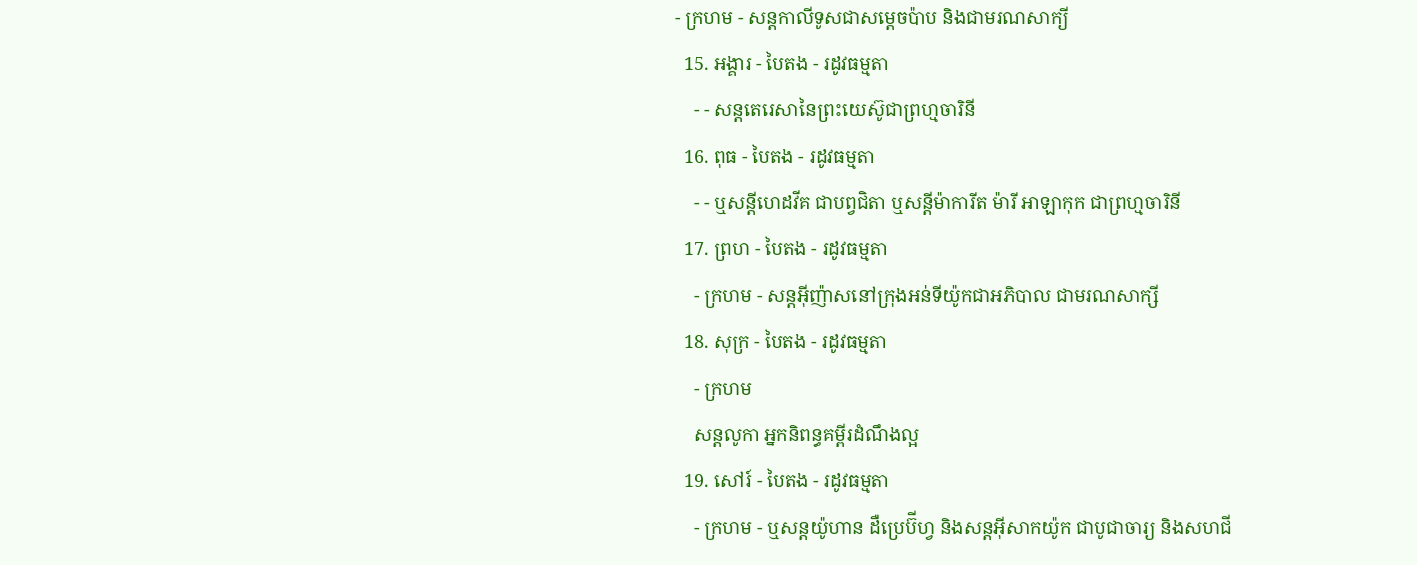- ក្រហម - សន្ដកាលីទូសជាសម្ដេចប៉ាប និងជាមរណសាក្យី
  15. អង្គារ - បៃតង - រដូវធម្មតា
    - - សន្តតេរេសានៃព្រះយេស៊ូជាព្រហ្មចារិនី
  16. ពុធ - បៃតង - រដូវធម្មតា
    - - ឬសន្ដីហេដវីគ ជាបព្វជិតា ឬសន្ដីម៉ាការីត ម៉ារី អាឡាកុក ជាព្រហ្មចារិនី
  17. ព្រហ - បៃតង - រដូវធម្មតា
    - ក្រហម - សន្តអ៊ីញ៉ាសនៅក្រុងអន់ទីយ៉ូកជាអភិបាល ជាមរណសាក្សី
  18. សុក្រ - បៃតង - រដូវធម្មតា
    - ក្រហម
    សន្តលូកា អ្នកនិពន្ធគម្ពីរដំណឹងល្អ
  19. សៅរ៍ - បៃតង - រដូវធម្មតា
    - ក្រហម - ឬសន្ដយ៉ូហាន ដឺប្រេប៊ីហ្វ និងសន្ដអ៊ីសាកយ៉ូក ជាបូជាចារ្យ និងសហជី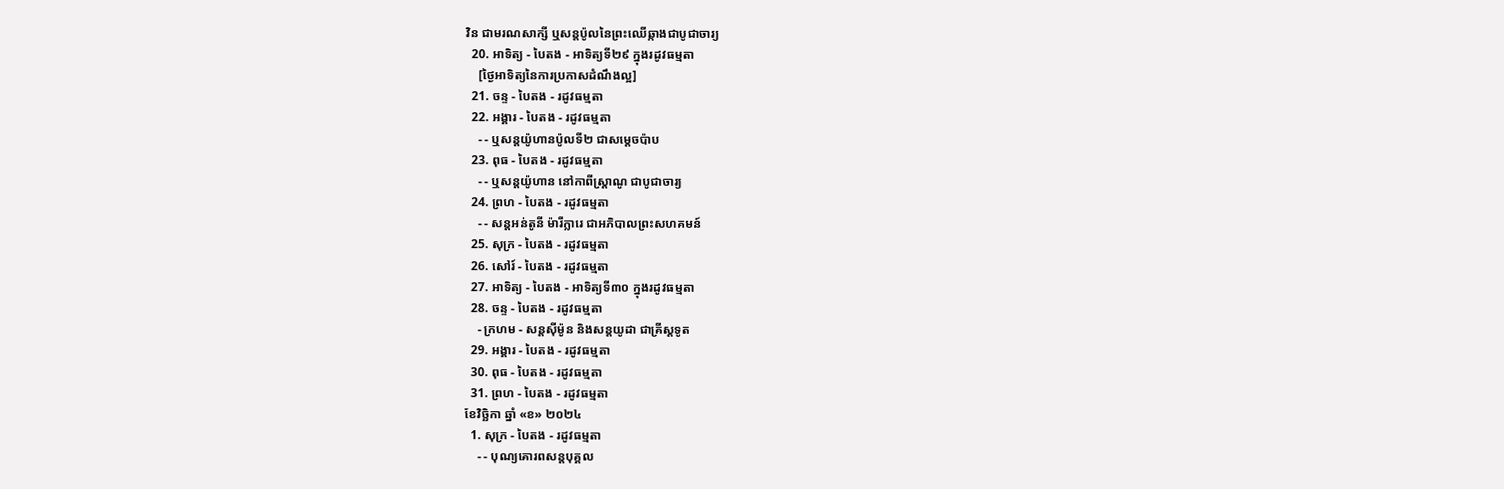វិន ជាមរណសាក្សី ឬសន្ដប៉ូលនៃព្រះឈើឆ្កាងជាបូជាចារ្យ
  20. អាទិត្យ - បៃតង - អាទិត្យទី២៩ ក្នុងរដូវធម្មតា
    [ថ្ងៃអាទិត្យនៃការប្រកាសដំណឹងល្អ]
  21. ចន្ទ - បៃតង - រដូវធម្មតា
  22. អង្គារ - បៃតង - រដូវធម្មតា
    - - ឬសន្តយ៉ូហានប៉ូលទី២ ជាសម្ដេចប៉ាប
  23. ពុធ - បៃតង - រដូវធម្មតា
    - - ឬសន្ដយ៉ូហាន នៅកាពីស្រ្ដាណូ ជាបូជាចារ្យ
  24. ព្រហ - បៃតង - រដូវធម្មតា
    - - សន្តអន់តូនី ម៉ារីក្លារេ ជាអភិបាលព្រះសហគមន៍
  25. សុក្រ - បៃតង - រដូវធម្មតា
  26. សៅរ៍ - បៃតង - រដូវធម្មតា
  27. អាទិត្យ - បៃតង - អាទិត្យទី៣០ ក្នុងរដូវធម្មតា
  28. ចន្ទ - បៃតង - រដូវធម្មតា
    - ក្រហម - សន្ដស៊ីម៉ូន និងសន្ដយូដា ជាគ្រីស្ដទូត
  29. អង្គារ - បៃតង - រដូវធម្មតា
  30. ពុធ - បៃតង - រដូវធម្មតា
  31. ព្រហ - បៃតង - រដូវធម្មតា
ខែវិច្ឆិកា ឆ្នាំ «ខ» ២០២៤
  1. សុក្រ - បៃតង - រដូវធម្មតា
    - - បុណ្យគោរពសន្ដបុគ្គល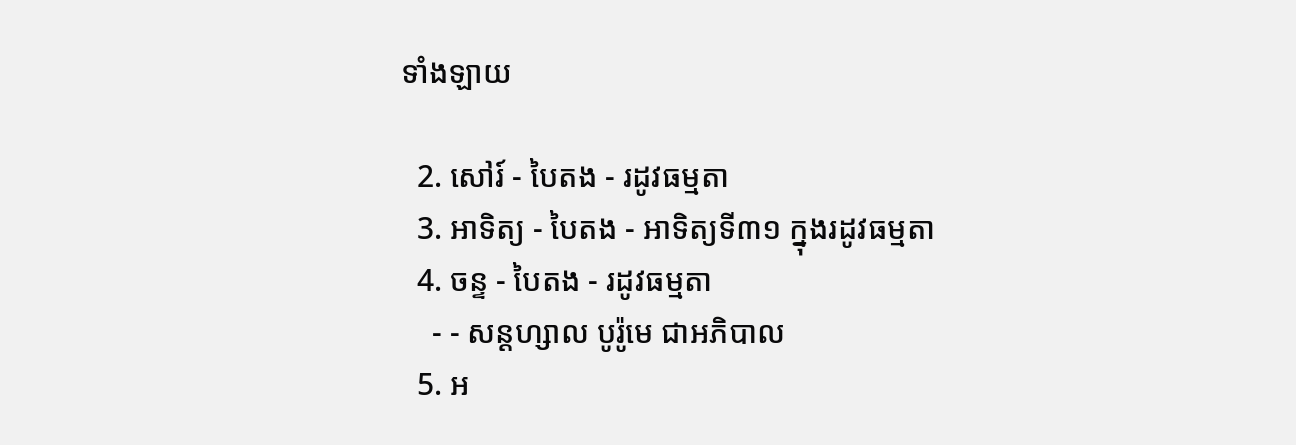ទាំងឡាយ

  2. សៅរ៍ - បៃតង - រដូវធម្មតា
  3. អាទិត្យ - បៃតង - អាទិត្យទី៣១ ក្នុងរដូវធម្មតា
  4. ចន្ទ - បៃតង - រដូវធម្មតា
    - - សន្ដហ្សាល បូរ៉ូមេ ជាអភិបាល
  5. អ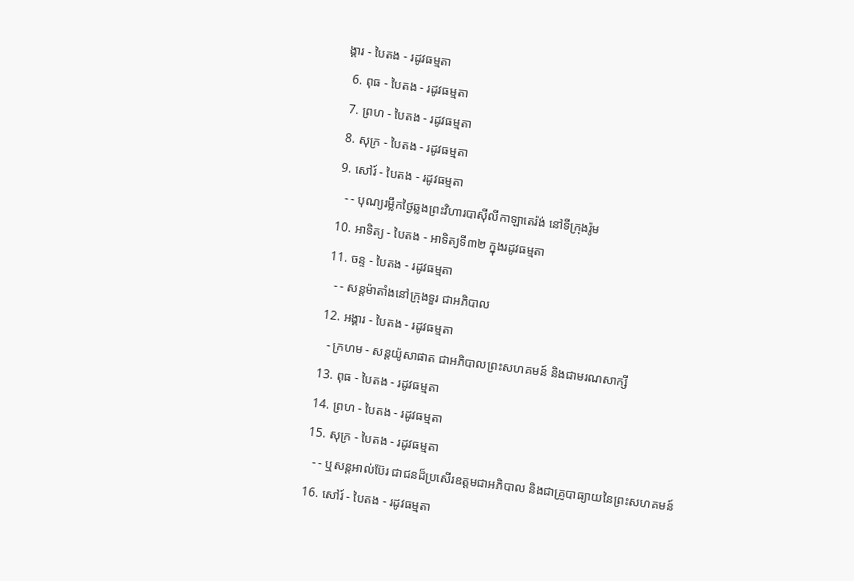ង្គារ - បៃតង - រដូវធម្មតា
  6. ពុធ - បៃតង - រដូវធម្មតា
  7. ព្រហ - បៃតង - រដូវធម្មតា
  8. សុក្រ - បៃតង - រដូវធម្មតា
  9. សៅរ៍ - បៃតង - រដូវធម្មតា
    - - បុណ្យរម្លឹកថ្ងៃឆ្លងព្រះវិហារបាស៊ីលីកាឡាតេរ៉ង់ នៅទីក្រុងរ៉ូម
  10. អាទិត្យ - បៃតង - អាទិត្យទី៣២ ក្នុងរដូវធម្មតា
  11. ចន្ទ - បៃតង - រដូវធម្មតា
    - - សន្ដម៉ាតាំងនៅក្រុងទួរ ជាអភិបាល
  12. អង្គារ - បៃតង - រដូវធម្មតា
    - ក្រហម - សន្ដយ៉ូសាផាត ជាអភិបាលព្រះសហគមន៍ និងជាមរណសាក្សី
  13. ពុធ - បៃតង - រដូវធម្មតា
  14. ព្រហ - បៃតង - រដូវធម្មតា
  15. សុក្រ - បៃតង - រដូវធម្មតា
    - - ឬសន្ដអាល់ប៊ែរ ជាជនដ៏ប្រសើរឧត្ដមជាអភិបាល និងជាគ្រូបាធ្យាយនៃព្រះសហគមន៍
  16. សៅរ៍ - បៃតង - រដូវធម្មតា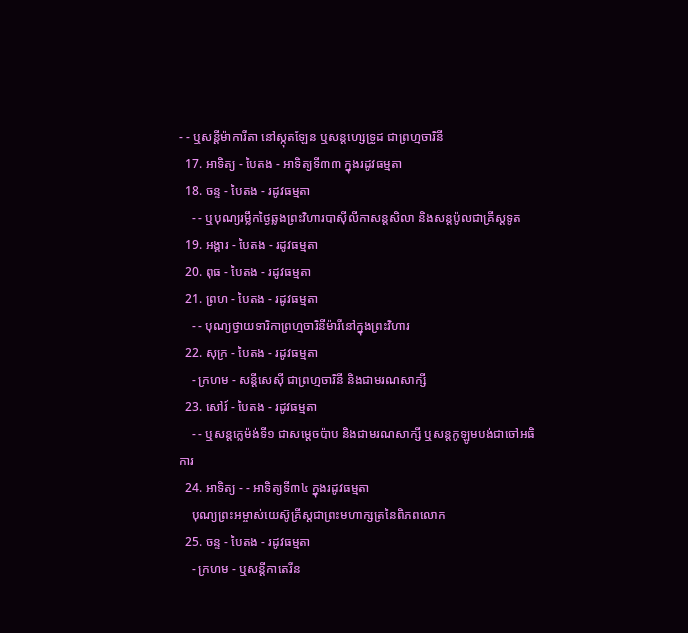- - ឬសន្ដីម៉ាការីតា នៅស្កុតឡែន ឬសន្ដហ្សេទ្រូដ ជាព្រហ្មចារិនី
  17. អាទិត្យ - បៃតង - អាទិត្យទី៣៣ ក្នុងរដូវធម្មតា
  18. ចន្ទ - បៃតង - រដូវធម្មតា
    - - ឬបុណ្យរម្លឹកថ្ងៃឆ្លងព្រះវិហារបាស៊ីលីកាសន្ដសិលា និងសន្ដប៉ូលជាគ្រីស្ដទូត
  19. អង្គារ - បៃតង - រដូវធម្មតា
  20. ពុធ - បៃតង - រដូវធម្មតា
  21. ព្រហ - បៃតង - រដូវធម្មតា
    - - បុណ្យថ្វាយទារិកាព្រហ្មចារិនីម៉ារីនៅក្នុងព្រះវិហារ
  22. សុក្រ - បៃតង - រដូវធម្មតា
    - ក្រហម - សន្ដីសេស៊ី ជាព្រហ្មចារិនី និងជាមរណសាក្សី
  23. សៅរ៍ - បៃតង - រដូវធម្មតា
    - - ឬសន្ដក្លេម៉ង់ទី១ ជាសម្ដេចប៉ាប និងជាមរណសាក្សី ឬសន្ដកូឡូមបង់ជាចៅអធិការ
  24. អាទិត្យ - - អាទិត្យទី៣៤ ក្នុងរដូវធម្មតា
    បុណ្យព្រះអម្ចាស់យេស៊ូគ្រីស្ដជាព្រះមហាក្សត្រនៃពិភពលោក
  25. ចន្ទ - បៃតង - រដូវធម្មតា
    - ក្រហម - ឬសន្ដីកាតេរីន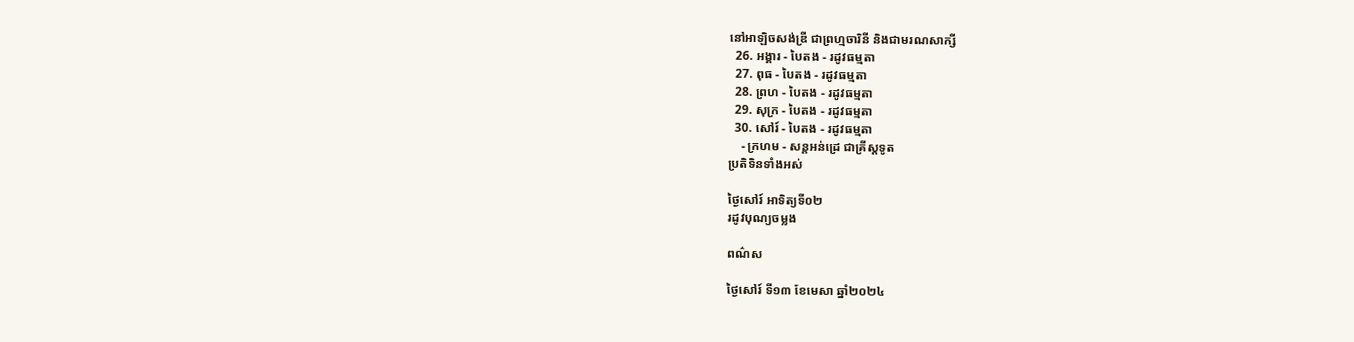នៅអាឡិចសង់ឌ្រី ជាព្រហ្មចារិនី និងជាមរណសាក្សី
  26. អង្គារ - បៃតង - រដូវធម្មតា
  27. ពុធ - បៃតង - រដូវធម្មតា
  28. ព្រហ - បៃតង - រដូវធម្មតា
  29. សុក្រ - បៃតង - រដូវធម្មតា
  30. សៅរ៍ - បៃតង - រដូវធម្មតា
    - ក្រហម - សន្ដអន់ដ្រេ ជាគ្រីស្ដទូត
ប្រតិទិនទាំងអស់

ថ្ងៃសៅរ៍ អាទិត្យទី០២
រដូវបុណ្យចម្លង

ពណ៌ស

ថ្ងៃសៅរ៍ ទី១៣ ខែមេសា ឆ្នាំ២០២៤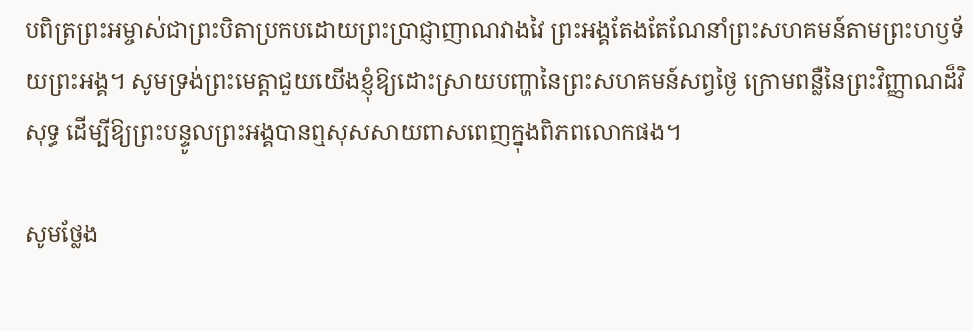បពិត្រព្រះអម្ចាស់ជាព្រះបិតាប្រកបដោយព្រះប្រាជ្ញាញាណវាងវៃ ព្រះអង្គតែងតែណែនាំព្រះសហគមន៍តាមព្រះហឫទ័យព្រះអង្គ។ សូមទ្រង់ព្រះមេត្តាជួយយើងខ្ញុំឱ្យដោះស្រាយបញ្ហានៃព្រះសហគមន៍សព្វថ្ងៃ ក្រោមពន្លឺនៃព្រះវិញ្ញាណដ៏វិសុទ្ធ ដើម្បីឱ្យព្រះបន្ទូលព្រះអង្គបានឮសុសសាយពាសពេញក្នុងពិភពលោកផង។

សូមថ្លែង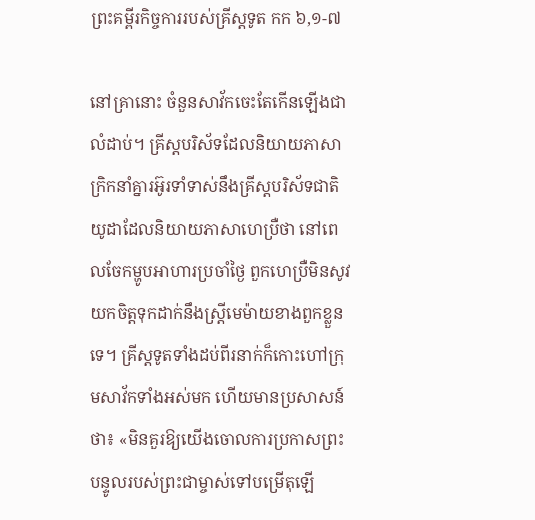ព្រះគម្ពីរកិច្ចការរបស់គ្រីស្តទូត កក ៦,១-៧

នៅគ្រានោះ ចំនួនសាវ័កចេះតែកើនឡើងជាលំដាប់។ គ្រីស្តបរិស័ទដែលនិយាយភាសាក្រិកនាំគ្នារអ៊ូរទាំទាស់នឹងគ្រីស្តបរិស័ទជាតិយូដាដែលនិយាយភាសាហេប្រឺថា នៅពេលចែកម្ហូបអាហារប្រចាំថ្ងៃ ពួកហេប្រឺមិនសូវយកចិត្តទុកដាក់នឹងស្ត្រីមេម៉ាយខាងពួកខ្លួនទេ។ គ្រីស្តទូតទាំងដប់ពីរនាក់ក៏កោះហៅក្រុមសាវ័កទាំងអស់មក ហើយមានប្រសាសន៍ថា៖ «មិនគួរឱ្យយើងចោលការប្រកាសព្រះបន្ទូលរបស់ព្រះជាម្ចាស់ទៅបម្រើតុឡើ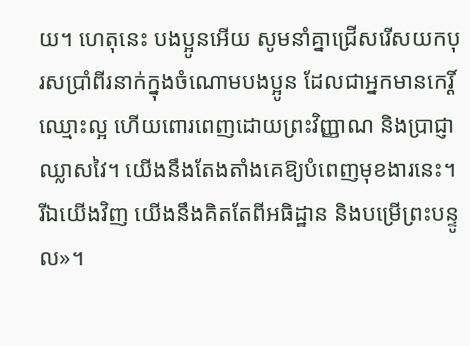យ។ ហេតុនេះ បងប្អូនអើយ សូមនាំគ្នាជ្រើសរើសយកបុរសប្រាំពីរនាក់ក្នុងចំណោមបងប្អូន ដែលជាអ្នកមានកេរ្តិ៍ឈ្មោះល្អ ហើយពោរពេញដោយព្រះវិញ្ញាណ និងប្រាជ្ញាឈ្លាសវៃ។ យើងនឹងតែងតាំងគេឱ្យបំពេញមុខងារនេះ។ រីឯយើងវិញ យើងនឹងគិតតែពីអធិដ្ឋាន និងបម្រើព្រះបន្ទូល»។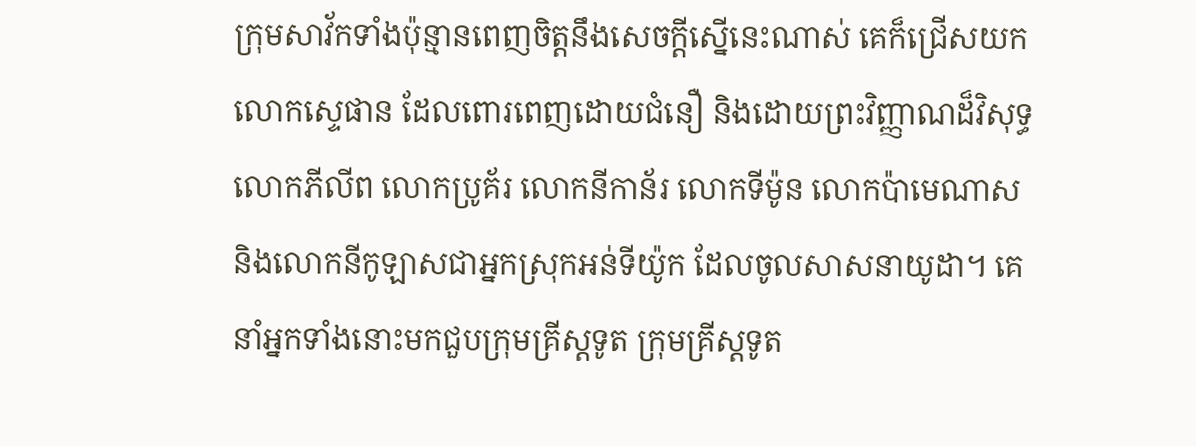ក្រុមសាវ័កទាំងប៉ុន្មានពេញចិត្តនឹងសេចក្តីស្នើនេះណាស់ គេក៏ជ្រើសយកលោកស្ទេផាន ដែលពោរពេញដោយជំនឿ និងដោយព្រះវិញ្ញាណដ៏វិសុទ្ធ លោកភីលីព លោកប្រូគ័រ លោកនីកាន័រ លោកទីម៉ូន លោកប៉ាមេណាស និងលោកនីកូឡាសជាអ្នកស្រុកអន់ទីយ៉ូក ដែលចូលសាសនាយូដា។ គេនាំអ្នកទាំងនោះមកជួបក្រុមគ្រីស្តទូត ក្រុមគ្រីស្តទូត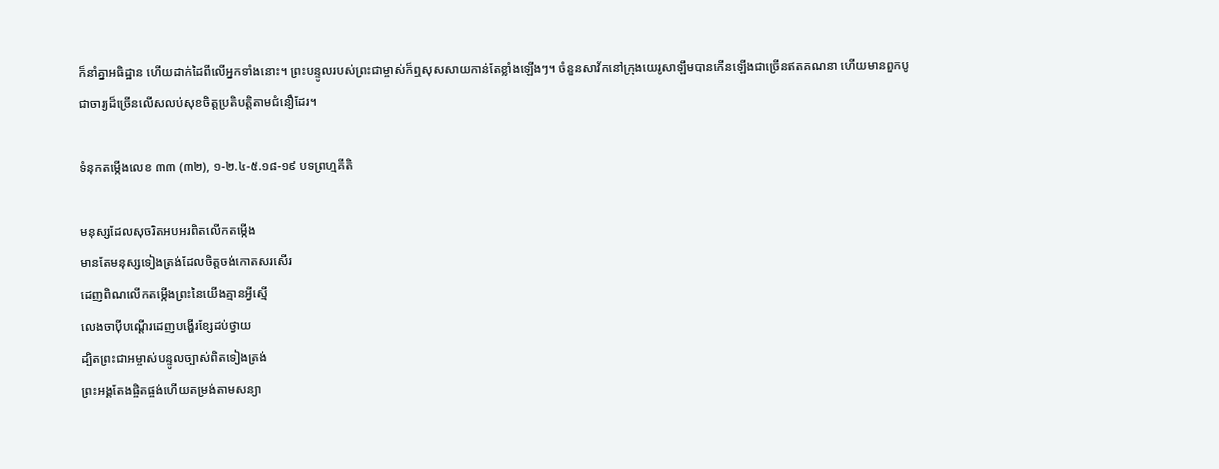ក៏នាំគ្នាអធិដ្ឋាន ហើយដាក់ដៃពីលើអ្នកទាំងនោះ។ ព្រះបន្ទូលរបស់ព្រះជាម្ចាស់ក៏ឮសុសសាយកាន់តែខ្លាំងឡើងៗ។ ចំនួនសាវ័កនៅក្រុងយេរូសាឡឹមបានកើនឡើងជាច្រើនឥតគណនា ហើយមានពួកបូជាចារ្យដ៏ច្រើនលើសលប់សុខចិត្តប្រតិបត្តិតាមជំនឿដែរ។

ទំនុកតម្កើងលេខ ៣៣ (៣២), ១-២.៤-៥.១៨-១៩ បទព្រហ្មគីតិ

មនុស្សដែលសុចរិតអបអរពិតលើកតម្កើង
មានតែមនុស្សទៀងត្រង់ដែលចិត្តចង់កោតសរសើរ
ដេញពិណលើកតម្កើងព្រះនៃយើងគ្មានអ្វីស្មើ
លេងចាប៉ីបណ្តើរដេញបង្ហើរខ្សែដប់ថ្វាយ
ដ្បិតព្រះជាអម្ចាស់បន្ទូលច្បាស់ពិតទៀងត្រង់
ព្រះអង្គតែងផ្ចិតផ្ចង់ហើយតម្រង់តាមសន្យា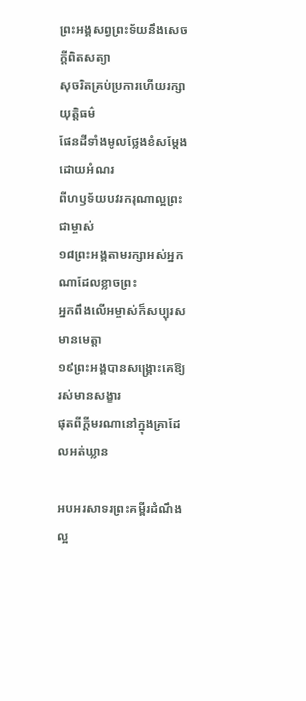ព្រះអង្គសព្វព្រះទ័យនឹងសេចក្តីពិតសត្យា
សុចរិតគ្រប់ប្រការហើយរក្សាយុត្តិធម៌
ផែនដីទាំងមូលថ្លែងខំសម្តែងដោយអំណរ
ពីហឫទ័យបវរករុណាល្អព្រះជាម្ចាស់
១៨ព្រះអង្គតាមរក្សាអស់អ្នកណាដែលខ្លាចព្រះ
អ្នកពឹងលើអម្ចាស់ក៏សប្បុរសមានមេត្តា
១៩ព្រះអង្គបានសង្គ្រោះគេឱ្យរស់មានសង្ខារ
ផុតពីក្តីមរណានៅក្នុងគ្រាដែលអត់ឃ្លាន

អបអរសាទរព្រះគម្ពីរដំណឹងល្អ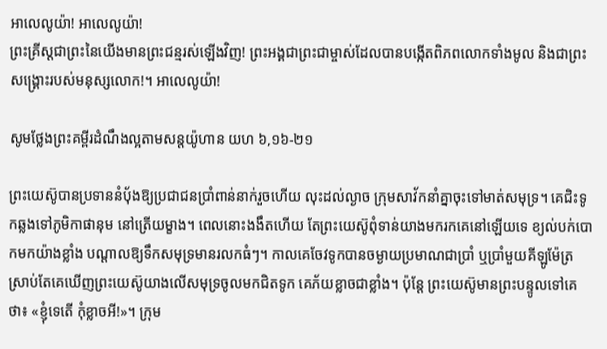អាលេលូយ៉ា! អាលេលូយ៉ា!
ព្រះគ្រីស្តជាព្រះនៃយើងមានព្រះជន្មរស់ឡើងវិញ! ព្រះអង្គជាព្រះជាម្ចាស់ដែលបានបង្កើតពិភពលោកទាំងមូល និងជាព្រះសង្គ្រោះរបស់មនុស្សលោក!។ អាលេលូយ៉ា!

សូមថ្លែងព្រះគម្ពីរដំណឹងល្អតាមសន្តយ៉ូហាន យហ ៦,១៦-២១

ព្រះយេស៊ូបានប្រទាននំប៉័ងឱ្យប្រជាជនប្រាំពាន់នាក់រួចហើយ លុះដល់ល្ងាច ក្រុមសាវ័កនាំគ្នាចុះទៅមាត់សមុទ្រ។ គេជិះទូកឆ្លងទៅភូមិកាផានុម នៅត្រើយម្ខាង។ ពេលនោះងងឹតហើយ តែព្រះយេស៊ូពុំទាន់យាងមករកគេនៅឡើយទេ ខ្យល់បក់បោកមកយ៉ាងខ្លាំង បណ្តាលឱ្យទឹកសមុទ្រមានរលកធំៗ។ កាលគេចែវទូកបានចម្ងាយប្រមាណជាប្រាំ ឬប្រាំមួយគីឡូម៉ែត្រ ស្រាប់តែគេឃើញព្រះយេស៊ូយាងលើសមុទ្រចូលមកជិតទូក គេភ័យខ្លាចជាខ្លាំង។ ប៉ុន្តែ ព្រះយេស៊ូមានព្រះបន្ទូលទៅគេថា៖ «ខ្ញុំទេតើ កុំខ្លាចអី!»។ ក្រុម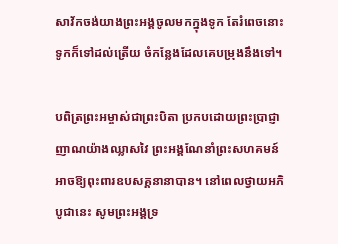សាវ័កចង់យាងព្រះអង្គចូលមកក្នុងទូក តែរំពេចនោះ ទូកក៏ទៅដល់ត្រើយ ចំកន្លែងដែលគេបម្រុងនឹងទៅ។

បពិត្រព្រះអម្ចាស់ជាព្រះបិតា ប្រកបដោយព្រះប្រាជ្ញាញាណយ៉ាងឈ្លាសវៃ ព្រះអង្គណែនាំព្រះសហគមន៍អាចឱ្យពុះពារឧបសគ្គនានាបាន។ នៅពេលថ្វាយអភិបូជានេះ សូមព្រះអង្គទ្រ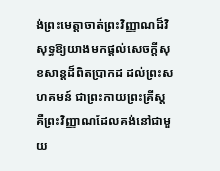ង់ព្រះមេត្តាចាត់ព្រះវិញ្ញាណដ៏វិសុទ្ធឱ្យយាងមកផ្តល់សេចក្តីសុខសាន្តដ៏ពិតប្រាកដ ដល់ព្រះសហគមន៍ ជាព្រះកាយព្រះគ្រីស្ត គឺព្រះវិញ្ញាណដែលគង់នៅជាមួយ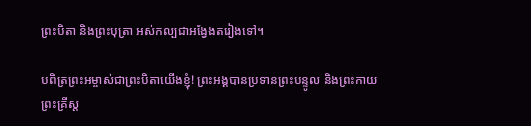ព្រះបិតា និងព្រះបុត្រា អស់កល្បជាអង្វែងតរៀងទៅ។

បពិត្រព្រះអម្ចាស់ជាព្រះបិតាយើងខ្ញុំ! ព្រះអង្គបានប្រទានព្រះបន្ទូល និងព្រះកាយព្រះគ្រីស្ត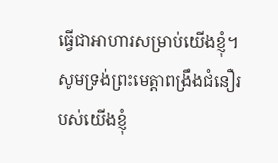ធ្វើជាអាហារសម្រាប់យើងខ្ញុំ។ សូមទ្រង់ព្រះមេត្តាពង្រឹងជំនឿរបស់យើងខ្ញុំ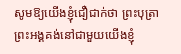សូមឱ្យយើងខ្ញុំជឿជាក់ថា ព្រះបុត្រាព្រះអង្គគង់នៅជាមួយយើងខ្ញុំ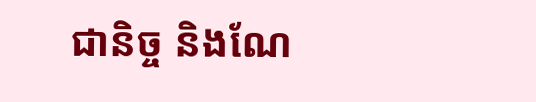ជានិច្ច និងណែ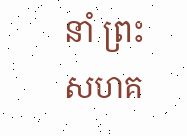នាំ ព្រះសហគ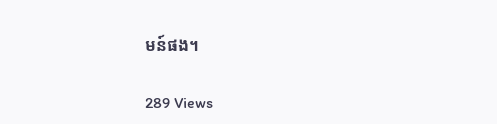មន៍ផង។

289 Views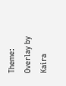Theme: Overlay by Kaira